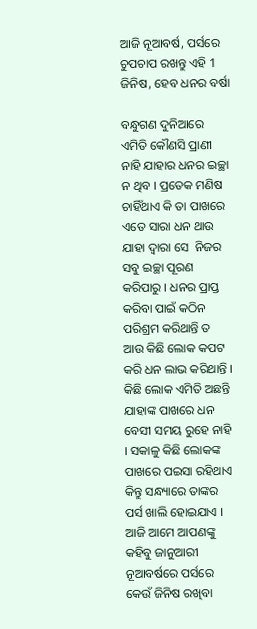ଆଜି ନୂଆବର୍ଷ, ପର୍ସରେ ଚୁପଚାପ ରଖନ୍ତୁ ଏହି 1 ଜିନିଷ, ହେବ ଧନର ବର୍ଷା

ବନ୍ଧୁଗଣ ଦୁନିଆରେ ଏମିତି କୌଣସି ପ୍ରାଣୀ ନାହି ଯାହାର ଧନର ଇଚ୍ଛା ନ ଥିବ । ପ୍ରତେକ ମଣିଷ ଚାହିଁଥାଏ କି ତା ପାଖରେ ଏତେ ସାରା ଧନ ଥାଉ ଯାହା ଦ୍ଵାରା ସେ  ନିଜର ସବୁ ଇଚ୍ଛା ପୂରଣ କରିପାରୁ । ଧନର ପ୍ରାପ୍ତ କରିବା ପାଇଁ କଠିନ ପରିଶ୍ରମ କରିଥାନ୍ତି ତ ଆଉ କିଛି ଲୋକ କପଟ କରି ଧନ ଲାଭ କରିଥାନ୍ତି । କିଛି ଲୋକ ଏମିତି ଅଛନ୍ତି ଯାହାଙ୍କ ପାଖରେ ଧନ ବେସୀ ସମୟ ରୁହେ ନାହି । ସକାଳୁ କିଛି ଲୋକଙ୍କ ପାଖରେ ପଇସା ରହିଥାଏ କିନ୍ତୁ ସନ୍ଧ୍ୟାରେ ତାଙ୍କର ପର୍ସ ଖାଲି ହୋଇଯାଏ । ଆଜି ଆମେ ଆପଣଙ୍କୁ କହିବୁ ଜାନୁଆରୀ ନୂଆବର୍ଷରେ ପର୍ସରେ କେଉଁ ଜିନିଷ ରଖିବା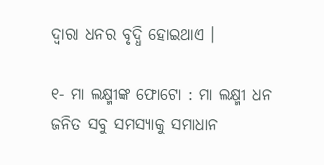ଦ୍ଵାରା ଧନର ବୃଦ୍ଧି ହୋଇଥାଏ ।

୧- ମା ଲକ୍ଷ୍ମୀଙ୍କ ଫୋଟୋ : ମା ଲକ୍ଷ୍ମୀ ଧନ ଜନିତ ସବୁ ସମସ୍ୟାକୁ ସମାଧାନ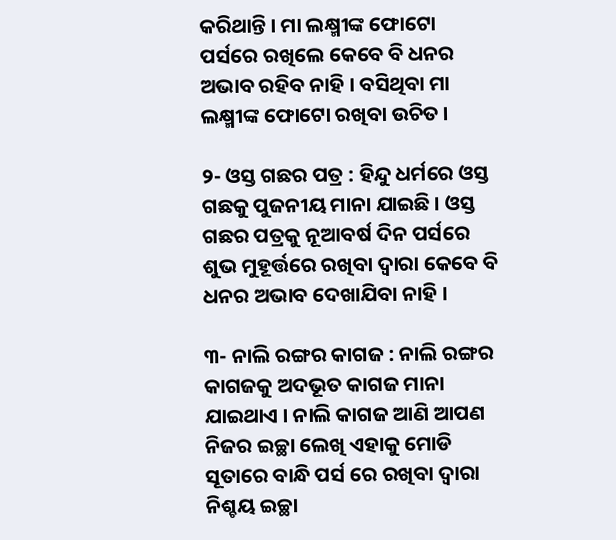କରିଥାନ୍ତି । ମା ଲକ୍ଷ୍ମୀଙ୍କ ଫୋଟୋ ପର୍ସରେ ରଖିଲେ କେବେ ବି ଧନର ଅଭାବ ରହିବ ନାହି । ବସିଥିବା ମା ଲକ୍ଷ୍ମୀଙ୍କ ଫୋଟୋ ରଖିବା ଉଚିତ ।

୨- ଓସ୍ତ ଗଛର ପତ୍ର : ହିନ୍ଦୁ ଧର୍ମରେ ଓସ୍ତ ଗଛକୁ ପୁଜନୀୟ ମାନା ଯାଇଛି । ଓସ୍ତ ଗଛର ପତ୍ରକୁ ନୂଆବର୍ଷ ଦିନ ପର୍ସରେ ଶୁଭ ମୁହୂର୍ତ୍ତରେ ରଖିବା ଦ୍ଵାରା କେବେ ବି ଧନର ଅଭାବ ଦେଖାଯିବା ନାହି ।

୩- ନାଲି ରଙ୍ଗର କାଗଜ : ନାଲି ରଙ୍ଗର କାଗଜକୁ ଅଦଭୂତ କାଗଜ ମାନା ଯାଇଥାଏ । ନାଲି କାଗଜ ଆଣି ଆପଣ ନିଜର ଇଚ୍ଛା ଲେଖି ଏହାକୁ ମୋଡି ସୂତାରେ ବାନ୍ଧି ପର୍ସ ରେ ରଖିବା ଦ୍ଵାରା ନିଶ୍ଚୟ ଇଚ୍ଛା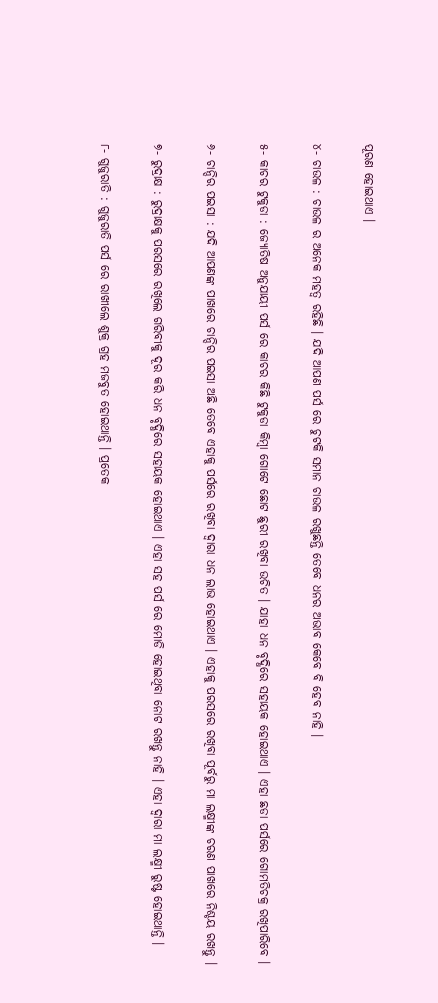ପୂରଣ ହୋଇଥାଏ ।

୪- ଚାଉଳ : ଚାଉଳ ର ଅନେକ ମହତ୍ଵ ରହିଛି । ଯଦି ଆପଣ ପର୍ସ ରେ ଚୁଟକି ସମାନ ଚାଉଳ ରଖୁଛନ୍ତି ତେବେ ଧନର ଅଭାବ କେବେ ବି ହେବ ନାହି ।

୫- କାଚର ଟୁକୁଡା : ଜ୍ଯୋତିଷ ଅନୁଯାୟୀ ପର୍ସ ରେ କାଚର କିଛି ଟୁକୁଡା କିମ୍ବା ଗୋଟେ ଛୋଟ ଛୁରୀ ରଖିବା ଉଚିତ । ଯାହା ଧନ ବୃଦ୍ଧିରେ ସହାୟକ ହୋଇଥାଏ । ଏହା ଛଡା ପର୍ସରେ ଗୋମତିଚକ୍ର ରଖିପାରିବେ ।

୬- ଚାନ୍ଦିର ପଇସା : ଯଦି ଆପଣଙ୍କ ପାଖରେ ଚାନ୍ଦିର ପଇସା ଅଛି ତେବେ ଏହାକୁ ପର୍ସରେ ରଖିବା ଦ୍ଵାରା ଧନ ଲାଭ ହୋଇଥାଏ । ଏହାକୁ ପରସରେ ରଖିବା ପୂର୍ବରୁ ମା ଲକ୍ଷ୍ମୀଙ୍କ ଚରଣ ପାଖରେ ନିଶ୍ଚୟ ରଖନ୍ତୁ ।

୭- ରୁଦ୍ରାକ୍ଷ : ରୁଦ୍ରାକ୍ଷକୁ ପରସରେ ରଖିଲେ ଗରିବୀକୁ ଦୂର କରି ଧନ ବୃଦ୍ଧିରେ ସହାୟକ ହୋଇଥାଏ । ଏହା ସହ ପର୍ସ ରେ ମୋଡି ହୋଇଥିବା ନୋଟ ରଖନ୍ତୁ ନାହି । ଏହା ଦ୍ଵାରା ମା ଲକ୍ଷ୍ମୀ ରୁଷ୍ଟ ହୋଇଥାନ୍ତି ।

୮- ଗୁଜୁରାତି : ଗୁଜୁରାତି ପର୍ସ ରେ ରାଖୀଲେ ଶୁକ୍ର ଗ୍ରହ ମଜବୁତ ହୋଇଥାନ୍ତି । ପ୍ରତେକ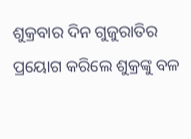ଶୁକ୍ରବାର ଦିନ ଗୁଜୁରାତିର ପ୍ରୟୋଗ କରିଲେ ଶୁକ୍ରଙ୍କୁ ବଳ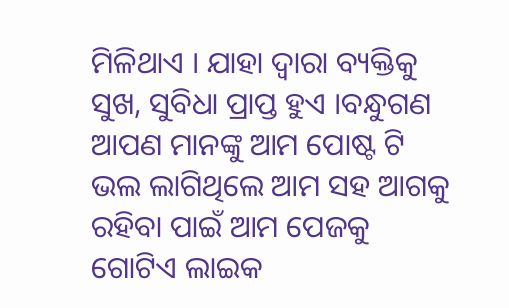ମିଳିଥାଏ । ଯାହା ଦ୍ଵାରା ବ୍ୟକ୍ତିକୁ ସୁଖ, ସୁବିଧା ପ୍ରାପ୍ତ ହୁଏ ।ବନ୍ଧୁଗଣ ଆପଣ ମାନଙ୍କୁ ଆମ ପୋଷ୍ଟ ଟି ଭଲ ଲାଗିଥିଲେ ଆମ ସହ ଆଗକୁ ରହିବା ପାଇଁ ଆମ ପେଜକୁ ଗୋଟିଏ ଲାଇକ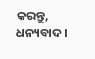କରନ୍ତୁ, ଧନ୍ୟବାଦ ।